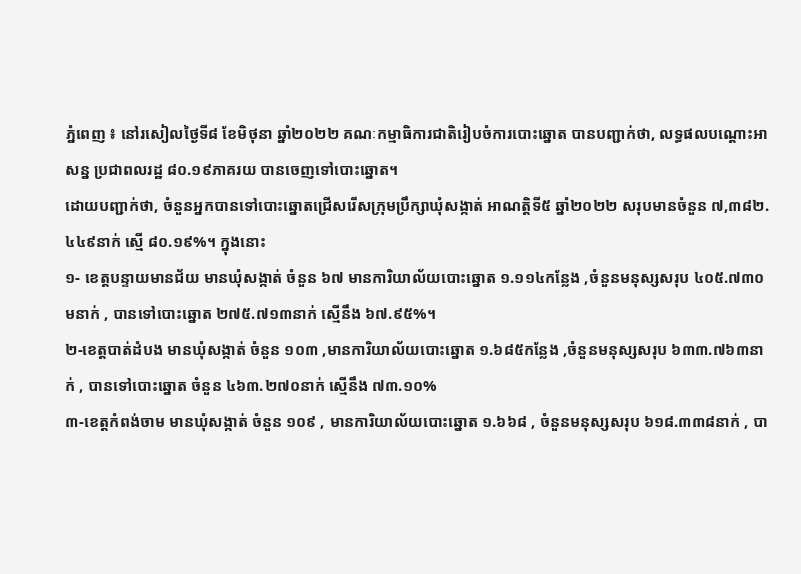ភ្នំពេញ ៖ នៅរសៀលថ្ងៃទី៨ ខែមិថុនា ឆ្នាំ២០២២ គណៈកម្មាធិការជាតិរៀបចំការបោះឆ្នោត បានបញ្ជាក់ថា, លទ្ធផលបណ្ដោះអាសន្ន ប្រជាពលរដ្ឋ ៨០.១៩ភាគរយ បានចេញទៅបោះឆ្នោត។
ដោយបញ្ជាក់ថា, ចំនួនអ្នកបានទៅបោះឆ្នោតជ្រើសរើសក្រុមប្រឹក្សាឃុំសង្កាត់ អាណត្តិទី៥ ឆ្នាំ២០២២ សរុបមានចំនួន ៧,៣៨២.៤៤៩នាក់ ស្មើ ៨០.១៩%។ ក្នុងនោះ
១- ខេត្តបន្ទាយមានជ័យ មានឃុំសង្កាត់ ចំនួន ៦៧ មានការិយាល័យបោះឆ្នោត ១.១១៤កន្លែង ,ចំនួនមនុស្សសរុប ៤០៥.៧៣០មនាក់ , បានទៅបោះឆ្នោត ២៧៥.៧១៣នាក់ ស្មើនឹង ៦៧.៩៥%។
២-ខេត្តបាត់ដំបង មានឃុំសង្កាត់ ចំនួន ១០៣ ,មានការិយាល័យបោះឆ្នោត ១.៦៨៥កន្លែង ,ចំនួនមនុស្សសរុប ៦៣៣.៧៦៣នាក់ , បានទៅបោះឆ្នោត ចំនួន ៤៦៣.២៧០នាក់ ស្មើនឹង ៧៣.១០%
៣-ខេត្តកំពង់ចាម មានឃុំសង្កាត់ ចំនួន ១០៩ , មានការិយាល័យបោះឆ្នោត ១.៦៦៨ , ចំនួនមនុស្សសរុប ៦១៨.៣៣៨នាក់ , បា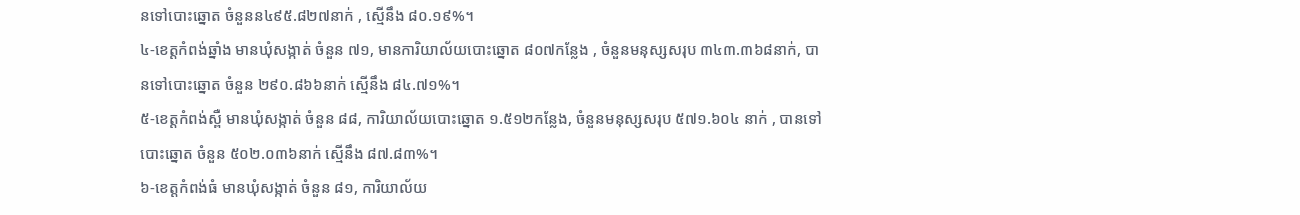នទៅបោះឆ្នោត ចំនួនន៤៩៥.៨២៧នាក់ , ស្មើនឹង ៨០.១៩%។
៤-ខេត្តកំពង់ឆ្នាំង មានឃុំសង្កាត់ ចំនួន ៧១, មានការិយាល័យបោះឆ្នោត ៨០៧កន្លែង , ចំនួនមនុស្សសរុប ៣៤៣.៣៦៨នាក់, បានទៅបោះឆ្នោត ចំនួន ២៩០.៨៦៦នាក់ ស្មើនឹង ៨៤.៧១%។
៥-ខេត្តកំពង់ស្ពឺ មានឃុំសង្កាត់ ចំនួន ៨៨, ការិយាល័យបោះឆ្នោត ១.៥១២កន្លែង, ចំនួនមនុស្សសរុប ៥៧១.៦០៤ នាក់ , បានទៅបោះឆ្នោត ចំនួន ៥០២.០៣៦នាក់ ស្មើនឹង ៨៧.៨៣%។
៦-ខេត្តកំពង់ធំ មានឃុំសង្កាត់ ចំនួន ៨១, ការិយាល័យ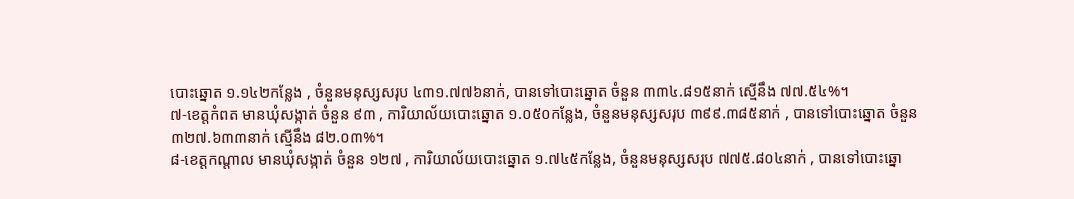បោះឆ្នោត ១.១៤២កន្លែង , ចំនួនមនុស្សសរុប ៤៣១.៧៧៦នាក់, បានទៅបោះឆ្នោត ចំនួន ៣៣៤.៨១៥នាក់ ស្មើនឹង ៧៧.៥៤%។
៧-ខេត្តកំពត មានឃុំសង្កាត់ ចំនួន ៩៣ , ការិយាល័យបោះឆ្នោត ១.០៥០កន្លែង, ចំនួនមនុស្សសរុប ៣៩៩.៣៨៥នាក់ , បានទៅបោះឆ្នោត ចំនួន
៣២៧.៦៣៣នាក់ ស្មើនឹង ៨២.០៣%។
៨-ខេត្តកណ្តាល មានឃុំសង្កាត់ ចំនួន ១២៧ , ការិយាល័យបោះឆ្នោត ១.៧៤៥កន្លែង, ចំនួនមនុស្សសរុប ៧៧៥.៨០៤នាក់ , បានទៅបោះឆ្នោ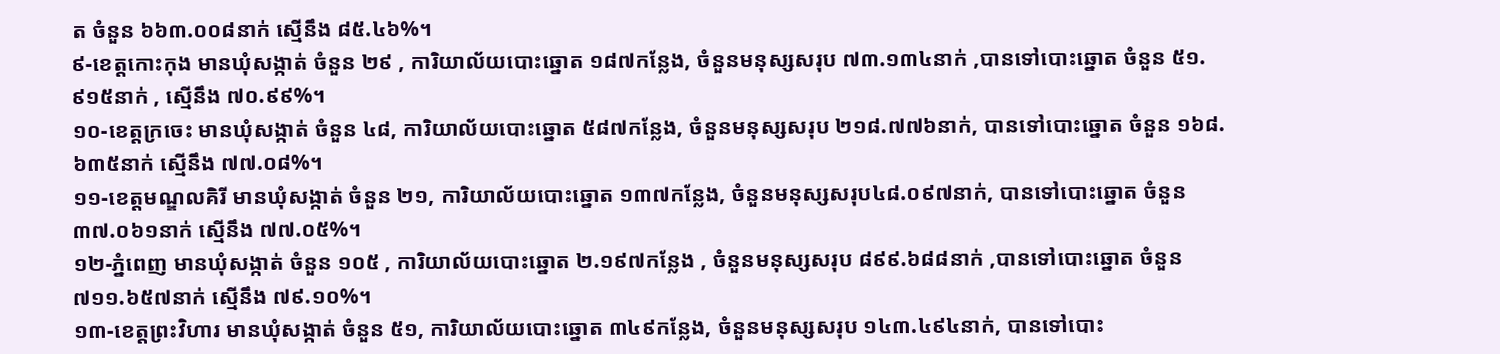ត ចំនួន ៦៦៣.០០៨នាក់ ស្មើនឹង ៨៥.៤៦%។
៩-ខេត្តកោះកុង មានឃុំសង្កាត់ ចំនួន ២៩ , ការិយាល័យបោះឆ្នោត ១៨៧កន្លែង, ចំនួនមនុស្សសរុប ៧៣.១៣៤នាក់ ,បានទៅបោះឆ្នោត ចំនួន ៥១.៩១៥នាក់ , ស្មើនឹង ៧០.៩៩%។
១០-ខេត្តក្រចេះ មានឃុំសង្កាត់ ចំនួន ៤៨, ការិយាល័យបោះឆ្នោត ៥៨៧កន្លែង, ចំនួនមនុស្សសរុប ២១៨.៧៧៦នាក់, បានទៅបោះឆ្នោត ចំនួន ១៦៨.៦៣៥នាក់ ស្មើនឹង ៧៧.០៨%។
១១-ខេត្តមណ្ឌលគិរី មានឃុំសង្កាត់ ចំនួន ២១, ការិយាល័យបោះឆ្នោត ១៣៧កន្លែង, ចំនួនមនុស្សសរុប៤៨.០៩៧នាក់, បានទៅបោះឆ្នោត ចំនួន ៣៧.០៦១នាក់ ស្មើនឹង ៧៧.០៥%។
១២-ភ្នំពេញ មានឃុំសង្កាត់ ចំនួន ១០៥ , ការិយាល័យបោះឆ្នោត ២.១៩៧កន្លែង , ចំនួនមនុស្សសរុប ៨៩៩.៦៨៨នាក់ ,បានទៅបោះឆ្នោត ចំនួន ៧១១.៦៥៧នាក់ ស្មើនឹង ៧៩.១០%។
១៣-ខេត្តព្រះវិហារ មានឃុំសង្កាត់ ចំនួន ៥១, ការិយាល័យបោះឆ្នោត ៣៤៩កន្លែង, ចំនួនមនុស្សសរុប ១៤៣.៤៩៤នាក់, បានទៅបោះ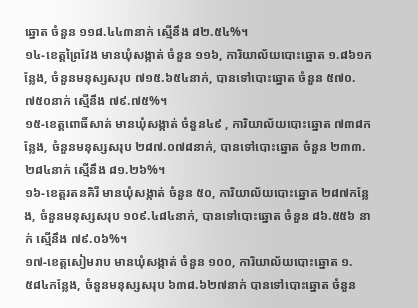ឆ្នោត ចំនួន ១១៨.៤៤៣នាក់ ស្មើនឹង ៨២.៥៤%។
១៤-ខេត្តព្រៃវែង មានឃុំសង្កាត់ ចំនួន ១១៦, ការិយាល័យបោះឆ្នោត ១.៨៦១កន្លែង, ចំនួនមនុស្សសរុប ៧១៥.៦៥៤នាក់, បានទៅបោះឆ្នោត ចំនួន ៥៧០.៧៥០នាក់ ស្មើនឹង ៧៩.៧៥%។
១៥-ខេត្តពោធិ៍សាត់ មានឃុំសង្កាត់ ចំនួន៤៩ , ការិយាល័យបោះឆ្នោត ៧៣៨កន្លែង, ចំនួនមនុស្សសរុប ២៨៧.០៧៨នាក់, បានទៅបោះឆ្នោត ចំនួន ២៣៣.២៨៤នាក់ ស្មើនឹង ៨១.២៦%។
១៦-ខេត្តរតនគិរី មានឃុំសង្កាត់ ចំនួន ៥០, ការិយាល័យបោះឆ្នោត ២៨៧កន្លែង, ចំនួនមនុស្សសរុប ១០៩.៤៨៤នាក់, បានទៅបោះឆ្នោត ចំនួន ៨៦.៥៥៦ នាក់ ស្មើនឹង ៧៩.០៦%។
១៧-ខេត្តសៀមរាប មានឃុំសង្កាត់ ចំនួន ១០០, ការិយាល័យបោះឆ្នោត ១.៥៨៤កន្លែង, ចំនួនមនុស្សសរុប ៦៣៨.៦២៧នាក់ បានទៅបោះឆ្នោត ចំនួន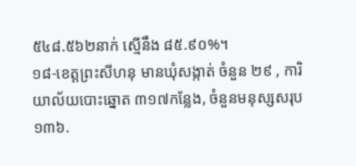៥៤៨.៥៦២នាក់ ស្មើនឹង ៨៥.៩០%។
១៨-ខេត្តព្រះសីហនុ មានឃុំសង្កាត់ ចំនួន ២៩ , ការិយាល័យបោះឆ្នោត ៣១៧កន្លែង, ចំនួនមនុស្សសរុប ១៣៦.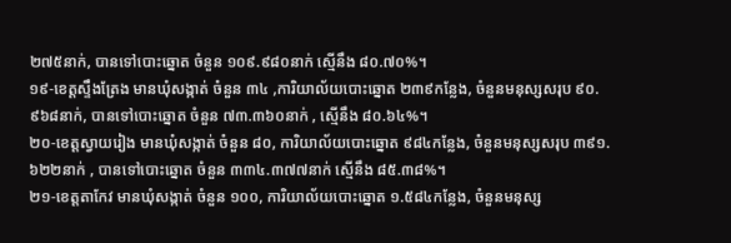២៧៥នាក់, បានទៅបោះឆ្នោត ចំនួន ១០៩.៩៨០នាក់ ស្មើនឹង ៨០.៧០%។
១៩-ខេត្តស្ទឹងត្រែង មានឃុំសង្កាត់ ចំនួន ៣៤ ,ការិយាល័យបោះឆ្នោត ២៣៩កន្លែង, ចំនួនមនុស្សសរុប ៩០.៩៦៨នាក់, បានទៅបោះឆ្នោត ចំនួន ៧៣.៣៦០នាក់ , ស្មើនឹង ៨០.៦៤%។
២០-ខេត្តស្វាយរៀង មានឃុំសង្កាត់ ចំនួន ៨០, ការិយាល័យបោះឆ្នោត ៩៨៤កន្លែង, ចំនួនមនុស្សសរុប ៣៩១.៦២២នាក់ , បានទៅបោះឆ្នោត ចំនួន ៣៣៤.៣៧៧នាក់ ស្មើនឹង ៨៥.៣៨%។
២១-ខេត្តតាកែវ មានឃុំសង្កាត់ ចំនួន ១០០, ការិយាល័យបោះឆ្នោត ១.៥៨៤កន្លែង, ចំនួនមនុស្ស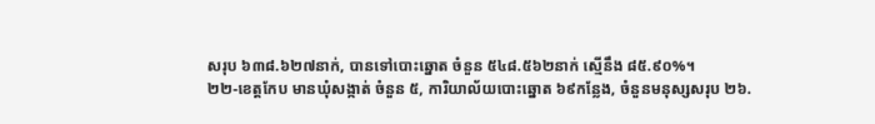សរុប ៦៣៨.៦២៧នាក់, បានទៅបោះឆ្នោត ចំនួន ៥៤៨.៥៦២នាក់ ស្មើនឹង ៨៥.៩០%។
២២-ខេត្តកែប មានឃុំសង្កាត់ ចំនួន ៥, ការិយាល័យបោះឆ្នោត ៦៩កន្លែង, ចំនួនមនុស្សសរុប ២៦.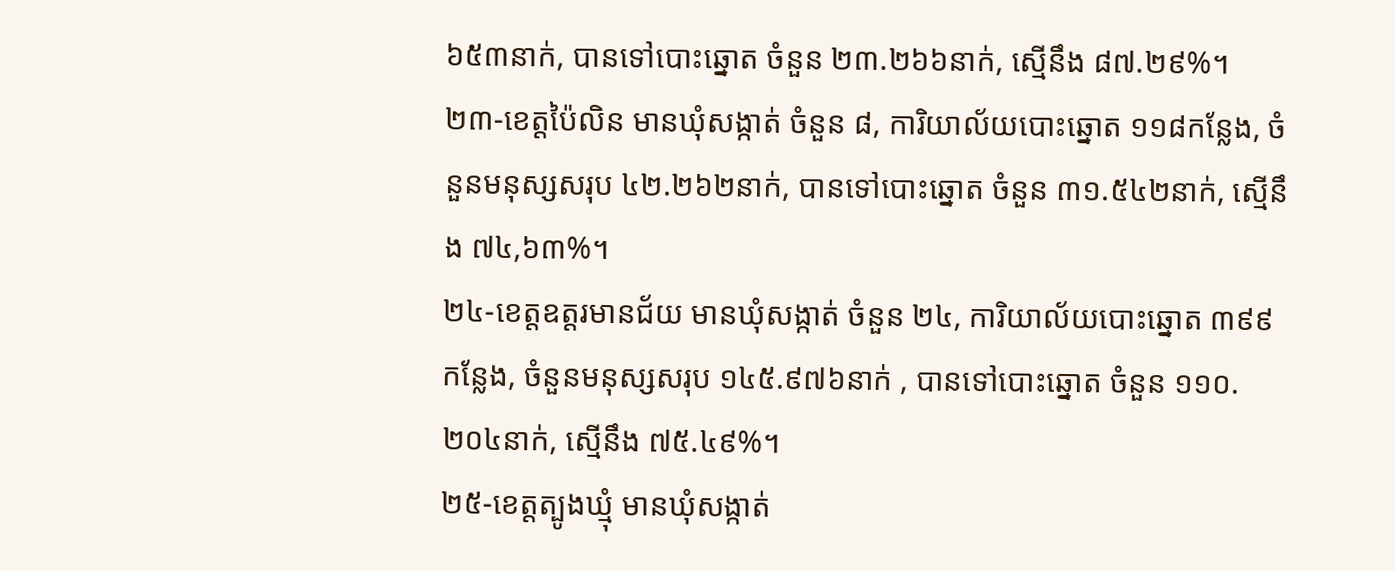៦៥៣នាក់, បានទៅបោះឆ្នោត ចំនួន ២៣.២៦៦នាក់, ស្មើនឹង ៨៧.២៩%។
២៣-ខេត្តប៉ៃលិន មានឃុំសង្កាត់ ចំនួន ៨, ការិយាល័យបោះឆ្នោត ១១៨កន្លែង, ចំនួនមនុស្សសរុប ៤២.២៦២នាក់, បានទៅបោះឆ្នោត ចំនួន ៣១.៥៤២នាក់, ស្មើនឹង ៧៤,៦៣%។
២៤-ខេត្តឧត្តរមានជ័យ មានឃុំសង្កាត់ ចំនួន ២៤, ការិយាល័យបោះឆ្នោត ៣៩៩កន្លែង, ចំនួនមនុស្សសរុប ១៤៥.៩៧៦នាក់ , បានទៅបោះឆ្នោត ចំនួន ១១០.២០៤នាក់, ស្មើនឹង ៧៥.៤៩%។
២៥-ខេត្តត្បូងឃ្មុំ មានឃុំសង្កាត់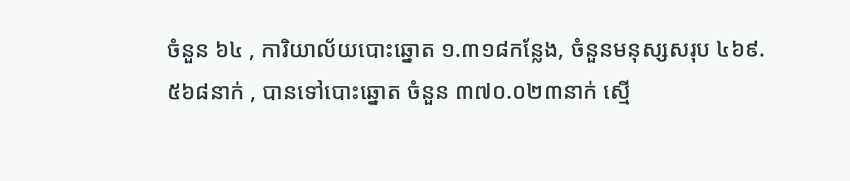ចំនួន ៦៤ , ការិយាល័យបោះឆ្នោត ១.៣១៨កន្លែង, ចំនួនមនុស្សសរុប ៤៦៩.៥៦៨នាក់ , បានទៅបោះឆ្នោត ចំនួន ៣៧០.០២៣នាក់ ស្មើ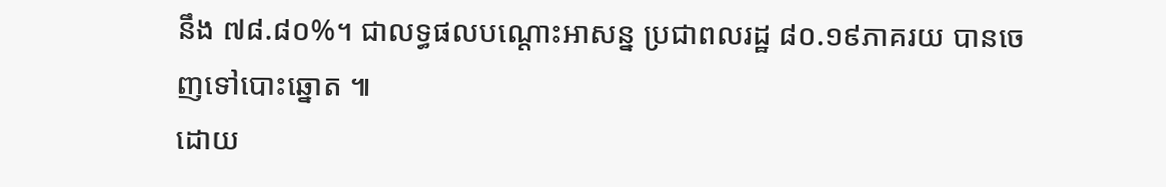នឹង ៧៨.៨០%។ ជាលទ្ធផលបណ្ដោះអាសន្ន ប្រជាពលរដ្ឋ ៨០.១៩ភាគរយ បានចេញទៅបោះឆ្នោត ៕
ដោយ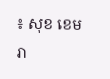៖ សុខ ខេមរា